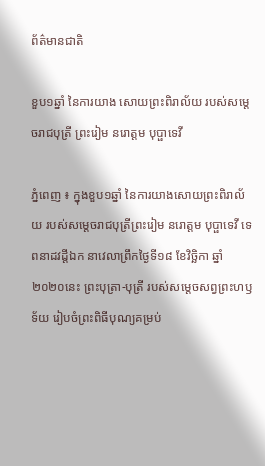ព័ត៌មានជាតិ

ខួប១ឆ្នាំ នៃការយាង សោយព្រះពិរាល័យ របស់សម្តេចរាជបុត្រី ព្រះរៀម នរោត្តម បុប្ផាទេវី

ភ្នំពេញ ៖ ក្នុងខួប១ឆ្នាំ នៃការយាងសោយព្រះពិរាល័យ របស់សម្តេចរាជបុត្រីព្រះរៀម នរោត្តម បុប្ផាទេវី ទេពនាដវដ្តីឯក នាវេលាព្រឹកថ្ងៃទី១៨ ខែវិច្ឆិកា ឆ្នាំ២០២០នេះ ព្រះបុត្រា-បុត្រី របស់សម្តេចសព្វព្រះហឫទ័យ រៀបចំព្រះពិធីបុណ្យគម្រប់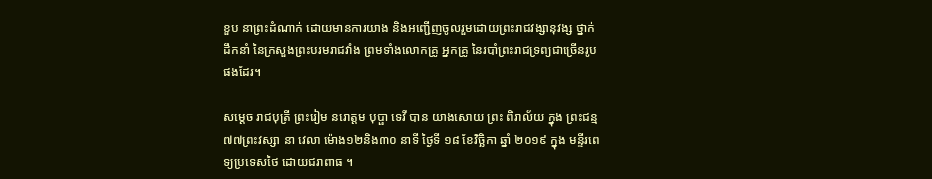ខួប នាព្រះដំណាក់ ដោយមានការយាង និងអញ្ជើញចូលរួមដោយព្រះរាជវង្សានុវង្ស ថ្នាក់ដឹកនាំ នៃក្រសួងព្រះបរមរាជវាំង ព្រមទាំងលោកគ្រូ អ្នកគ្រូ នៃរបាំព្រះរាជទ្រព្យជាច្រើនរូបផងដែរ។

សម្ដេច រាជបុត្រី ព្រះរៀម នរោត្តម បុប្ផា ទេវី បាន យាងសោយ ព្រះ ពិរាល័យ ក្នុង ព្រះជន្ម ៧៧ព្រះវស្សា នា វេលា ម៉ោង១២និង៣០ នាទី ថ្ងៃទី ១៨ ខែវិច្ឆិកា ឆ្នាំ ២០១៩ ក្នុង មន្ទីរពេទ្យប្រទេសថៃ ដោយជរាពាធ ។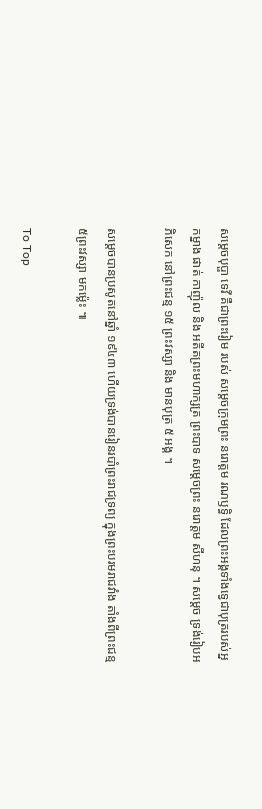សម្តេចបុប្ផា ទេវី គឺជាព្រះរៀម របស់ សម្តេចក្រុមព្រះ នរោត្តម រណឫទ្ធិ ដែលព្រះអង្គទាំងទ្វេជាបុត្ររបស់អ្នកម្នាង ផាត់ កាញ៉ុល និង អតីតព្រះមហាក្សត្រ ព្រះបាទ សម្តេចព្រះ នរោត្តម សីហនុ ។ សម្តេច ទ្រង់រៀបអភិសេក នៅព្រះជន្ម ១៥ ព្រះវស្សា និង មានបុត្រ ៥ អង្គ ។

សម្តេចបានប្រសូតនៅឆ្នាំ ១៩៤៣ ហើយទ្រង់បានរៀនរបាំព្រះរាជទ្រព្យ ក្នុងព្រះបរមរាជវាំង តាំងពីព្រះជន្ម ៥ព្រះវស្សា មកម្ល៉េះ ៕

To Top